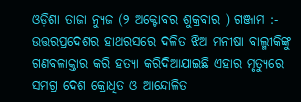ଓଡ଼ିଶା ତାଜା ନ୍ୟୁଜ (୨ ଅକ୍ଟୋବର ଶୁକ୍ରବାର ) ଗଞ୍ଜାମ :- ଉତ୍ତରପ୍ରଦେଶର ହାଥରସରେ ଦଳିତ ଝିଅ ମନୀଷା ବାଲ୍ମୀକିଙ୍କୁ ଗଣବଳାକ୍ତାର କରି ହତ୍ୟା କରିଦିଆଯାଇଛି ଏହାର ମୃତ୍ୟୁରେ ସମଗ୍ର ଦେଶ କ୍ରୋଧିତ ଓ ଆନ୍ଦୋଳିତ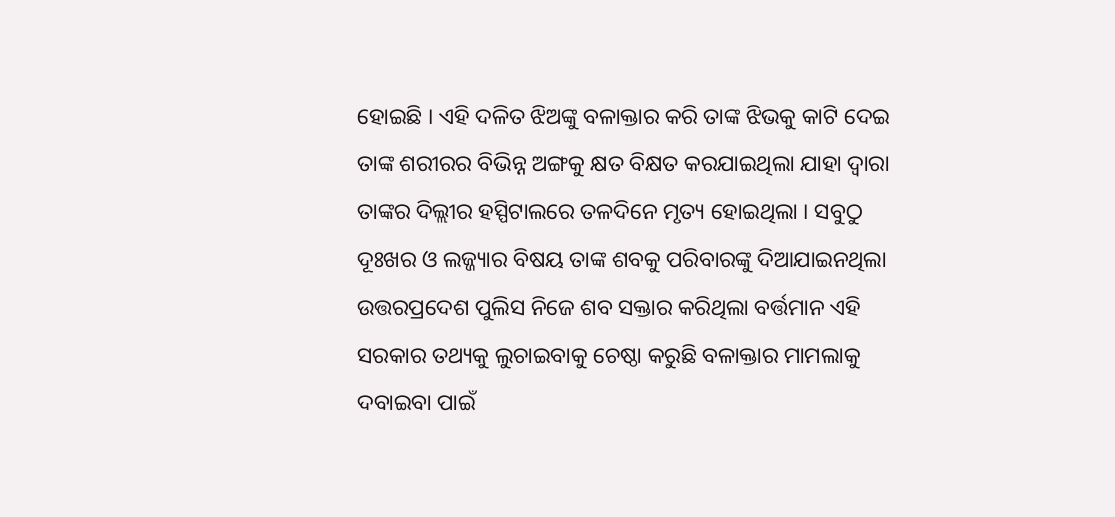ହୋଇଛି । ଏହି ଦଳିତ ଝିଅଙ୍କୁ ବଳାକ୍ତାର କରି ତାଙ୍କ ଝିଭକୁ କାଟି ଦେଇ ତାଙ୍କ ଶରୀରର ବିଭିନ୍ନ ଅଙ୍ଗକୁ କ୍ଷତ ବିକ୍ଷତ କରଯାଇଥିଲା ଯାହା ଦ୍ଵାରା ତାଙ୍କର ଦିଲ୍ଲୀର ହସ୍ପିଟାଲରେ ତଳଦିନେ ମୃତ୍ୟ ହୋଇଥିଲା । ସବୁଠୁ ଦୂଃଖର ଓ ଲଜ୍ଜ୍ୟାର ବିଷୟ ତାଙ୍କ ଶବକୁ ପରିବାରଙ୍କୁ ଦିଆଯାଇନଥିଲା ଉତ୍ତରପ୍ରଦେଶ ପୁଲିସ ନିଜେ ଶବ ସକ୍ତାର କରିଥିଲା ବର୍ତ୍ତମାନ ଏହି ସରକାର ତଥ୍ୟକୁ ଲୁଚାଇବାକୁ ଚେଷ୍ଠା କରୁଛି ବଳାକ୍ତାର ମାମଲାକୁ ଦବାଇବା ପାଇଁ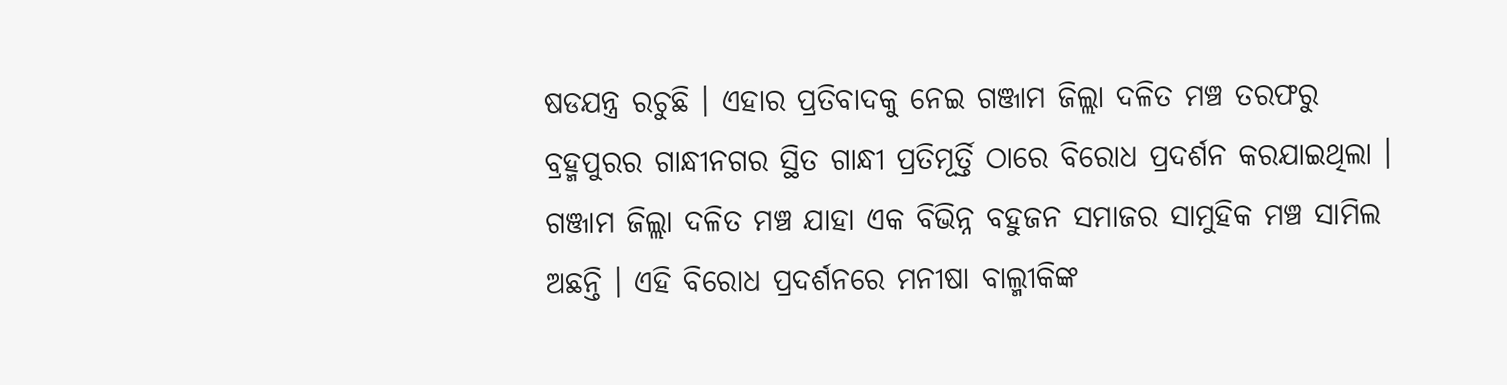ଷଡଯନ୍ତ୍ର ରଚୁଛି । ଏହାର ପ୍ରତିବାଦକୁ ନେଇ ଗଞ୍ଜାମ ଜିଲ୍ଲା ଦଳିତ ମଞ୍ଚ ତରଫରୁ ବ୍ରହ୍ମପୁରର ଗାନ୍ଧୀନଗର ସ୍ଥିତ ଗାନ୍ଧୀ ପ୍ରତିମୂର୍ତ୍ତି ଠାରେ ବିରୋଧ ପ୍ରଦର୍ଶନ କରଯାଇଥିଲା । ଗଞ୍ଜାମ ଜିଲ୍ଲା ଦଳିତ ମଞ୍ଚ ଯାହା ଏକ ବିଭିନ୍ନ ବହୁଜନ ସମାଜର ସାମୁହିକ ମଞ୍ଚ ସାମିଲ ଅଛନ୍ତି । ଏହି ବିରୋଧ ପ୍ରଦର୍ଶନରେ ମନୀଷା ବାଲ୍ମୀକିଙ୍କ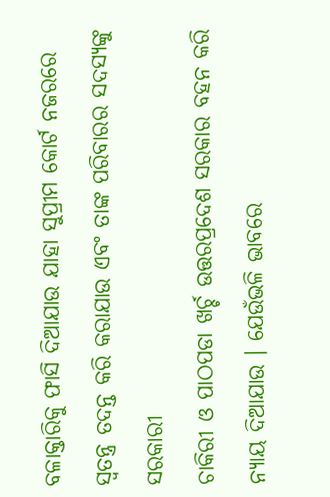ବଳାକ୍ତାରିକୁ ଫାସି ଦିଆଯାଉ ଯାହା ସୁପ୍ରୀମ କୋର୍ଟ ନଜରରେ ସ୍ଵତନ୍ତ୍ର ତଦନ୍ତ କରି କରାଯାଉ ଏବଂ ତାଙ୍କ ପରିବାରର ସଦସ୍ୟଙ୍କୁ ସରକାରୀ
ଚାକିରୀ ଓ ପାଠପଡା ଖର୍ଚ୍ଚ ଉତ୍ତରପ୍ରଦେଶ ସରକାର ବହନ କରି ନ୍ୟାୟ ଦିଆଯାଉ । ଯେଉଁଭଳି ଭାବରେ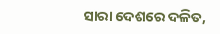ସାରା ଦେଶରେ ଦଳିତ,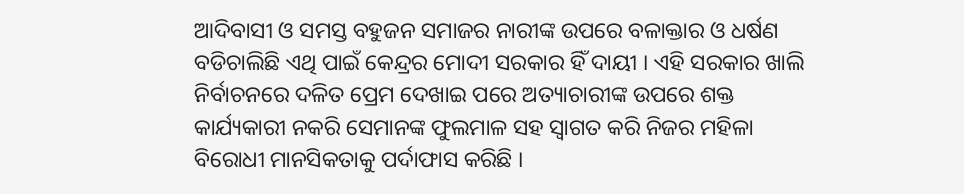ଆଦିବାସୀ ଓ ସମସ୍ତ ବହୁଜନ ସମାଜର ନାରୀଙ୍କ ଉପରେ ବଳାକ୍ତାର ଓ ଧର୍ଷଣ ବଡିଚାଲିଛି ଏଥି ପାଇଁ କେନ୍ଦ୍ରର ମୋଦୀ ସରକାର ହିଁ ଦାୟୀ । ଏହି ସରକାର ଖାଲି ନିର୍ବାଚନରେ ଦଳିତ ପ୍ରେମ ଦେଖାଇ ପରେ ଅତ୍ୟାଚାରୀଙ୍କ ଉପରେ ଶକ୍ତ କାର୍ଯ୍ୟକାରୀ ନକରି ସେମାନଙ୍କ ଫୁଲମାଳ ସହ ସ୍ଵାଗତ କରି ନିଜର ମହିଳା ବିରୋଧୀ ମାନସିକତାକୁ ପର୍ଦାଫାସ କରିଛି ।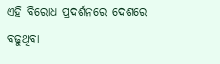ଏହି ବିରୋଧ ପ୍ରଦର୍ଶନରେ ଦେଶରେ ବଢୁଥିବା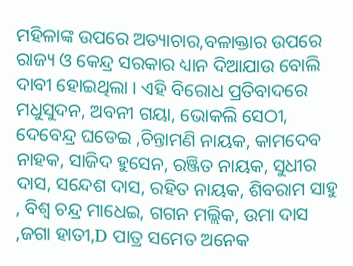ମହିଳାଙ୍କ ଉପରେ ଅତ୍ୟାଚାର,ବଳାକ୍ତାର ଉପରେ ରାଜ୍ୟ ଓ କେନ୍ଦ୍ର ସରକାର ଧ୍ୟାନ ଦିଆଯାଉ ବୋଲି ଦାବୀ ହୋଇଥିଲା । ଏହି ବିରୋଧ ପ୍ରତିବାଦରେ ମଧୁସୁଦନ, ଅବନୀ ଗୟା, ଭୋକଲି ସେଠୀ, ଦେବେନ୍ଦ୍ର ଘଡେଇ ,ଚିନ୍ତାମଣି ନାୟକ, କାମଦେବ ନାହକ, ସାଜିଦ ହୁସେନ, ରଞ୍ଜିତ ନାୟକ, ସୁଧୀର ଦାସ, ସନ୍ଦେଶ ଦାସ, ରହିତ ନାୟକ, ଶିବରାମ ସାହୁ , ବିଶ୍ଵ ଚନ୍ଦ୍ର ମାଧେଇ, ଗଗନ ମଲ୍ଲିକ, ଉମା ଦାସ ,ଜଗା ହାତୀ,D ପାତ୍ର ସମେତ ଅନେକ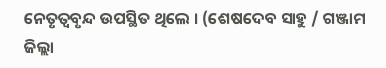ନେତୃତ୍ଵବୃନ୍ଦ ଉପସ୍ଥିତ ଥିଲେ । (ଶେଷଦେବ ସାହୁ / ଗଞ୍ଜାମ ଜିଲ୍ଲା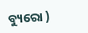ବ୍ୟୁରୋ )